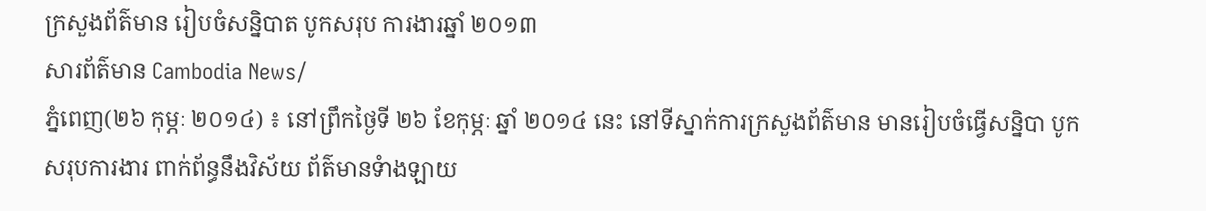ក្រសួងព័ត៌មាន រៀបចំសន្និបាត បូកសរុប ការងារឆ្នាំ ២០១៣
សារព័ត៌មាន Cambodia News/
ភ្នំពេញ(២៦ កុម្ភៈ ២០១៤) ៖ នៅព្រឹកថ្ងៃទី ២៦ ខែកុម្ភៈ ឆ្នាំ ២០១៤ នេះ នៅទីស្នាក់ការក្រសួងព័ត៌មាន មានរៀបចំធ្វើសន្និបា បូកសរុបការងារ ពាក់ព័ន្ធនឹងវិស័យ ព័ត៌មានទំាងឡាយ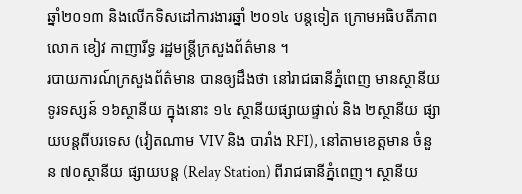ឆ្នាំ២០១៣ និងលើកទិសដៅការងារឆ្នាំ ២០១៤ បន្តទៀត ក្រោមអធិបតីភាព លោក ខៀវ កាញារីទ្ធ រដ្ឋមន្រ្តីក្រសួងព័ត៌មាន ។
របាយការណ៍ក្រសួងព័ត៌មាន បានឲ្យដឹងថា នៅរាជធានីភ្នំពេញ មានស្ថានីយទូរទស្សន៍ ១៦ស្ថានីយ ក្នុងនោះ ១៤ ស្ថានីយផ្សាយផ្ទាល់ និង ២ស្ថានីយ ផ្សាយបន្ដពីបរទេស (វៀតណាម VIV និង បារាំង RFI), នៅតាមខេត្ដមាន ចំនួន ៧០ស្ថានីយ ផ្សាយបន្ដ (Relay Station) ពីរាជធានីភ្នំពេញ។ ស្ថានីយ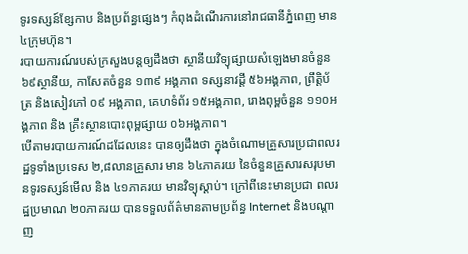ទូរទស្សន៍ខ្សែកាប និងប្រព័ន្ធផ្សេងៗ កំពុងដំណើរការនៅរាជធានីភ្នំពេញ មាន ៤ក្រុមហ៊ុន។
របាយការណ៍របស់ក្រសួងបន្តឲ្យដឹងថា ស្ថានីយវិទ្យុផ្សាយសំឡេងមានចំនួន ៦៩ស្ថានីយ, កាសែតចំនួន ១៣៩ អង្គភាព ទស្សនាវដ្តី ៥៦អង្គភាព, ព្រឹត្តិប័ត្រ និងសៀវភៅ ០៩ អង្គភាព, គេហទំព័រ ១៥អង្គភាព, រោងពុម្ពចំនួន ១១០អង្គភាព និង គ្រឹះស្ថានបោះពុម្ពផ្សាយ ០៦អង្គភាព។
បើតាមរបាយការណ៍ដដែលនេះ បានឲ្យដឹងថា ក្នុងចំណោមគ្រួសារប្រជាពលរដ្ឋទូទាំងប្រទេស ២,៨លានគ្រួសារ មាន ៦៤ភាគរយ នៃចំនួនគ្រួសារសរុបមានទូរទស្សន៍មើល និង ៤១ភាគរយ មានវិទ្យុស្ដាប់។ ក្រៅពីនេះមានប្រជា ពលរដ្ឋប្រមាណ ២០ភាគរយ បានទទួលព័ត៌មានតាមប្រព័ន្ធ Internet និងបណ្ដាញ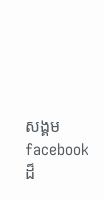សង្គម facebook ដ៏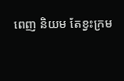ពេញ និយម តែខ្វះក្រម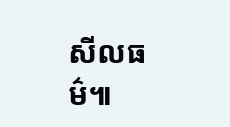សីលធម៌៕